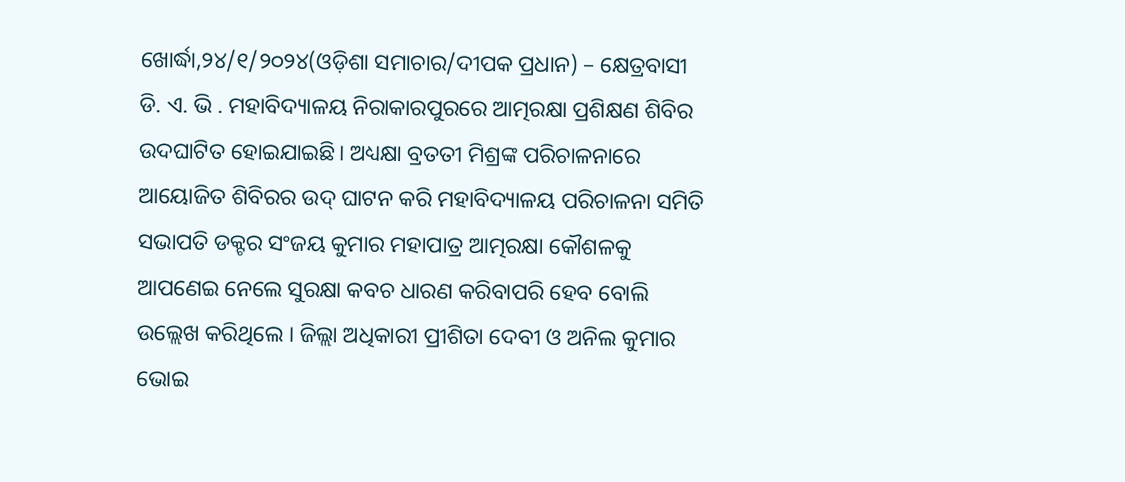ଖୋର୍ଦ୍ଧା,୨୪/୧/୨୦୨୪(ଓଡ଼ିଶା ସମାଚାର/ଦୀପକ ପ୍ରଧାନ) – କ୍ଷେତ୍ରବାସୀ ଡି. ଏ. ଭି . ମହାବିଦ୍ୟାଳୟ ନିରାକାରପୁରରେ ଆତ୍ମରକ୍ଷା ପ୍ରଶିକ୍ଷଣ ଶିବିର ଉଦଘାଟିତ ହୋଇଯାଇଛି। ଅଧ୍ୟକ୍ଷା ବ୍ରତତୀ ମିଶ୍ରଙ୍କ ପରିଚାଳନାରେ ଆୟୋଜିତ ଶିବିରର ଉଦ୍ ଘାଟନ କରି ମହାବିଦ୍ୟାଳୟ ପରିଚାଳନା ସମିତି ସଭାପତି ଡକ୍ଟର ସଂଜୟ କୁମାର ମହାପାତ୍ର ଆତ୍ମରକ୍ଷା କୌଶଳକୁ ଆପଣେଇ ନେଲେ ସୁରକ୍ଷା କବଚ ଧାରଣ କରିବାପରି ହେବ ବୋଲି ଉଲ୍ଲେଖ କରିଥିଲେ । ଜିଲ୍ଲା ଅଧିକାରୀ ପ୍ରୀଶିତା ଦେବୀ ଓ ଅନିଲ କୁମାର ଭୋଇ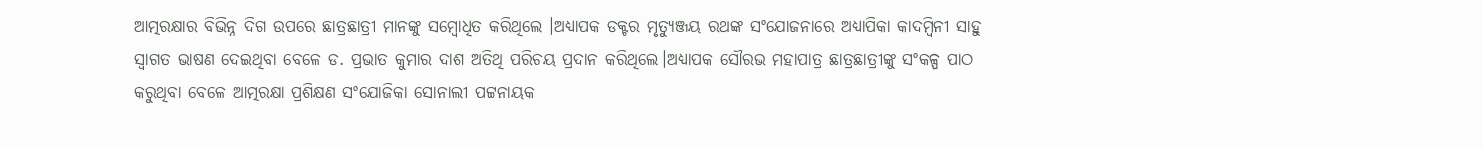ଆତ୍ମରକ୍ଷାର ବିଭିନ୍ନ ଦିଗ ଉପରେ ଛାତ୍ରଛାତ୍ରୀ ମାନଙ୍କୁ ସମ୍ବୋଧିତ କରିଥିଲେ ।ଅଧ୍ୟାପକ ଡକ୍ଟର ମୃତ୍ୟୁଞ୍ଜୟ ରଥଙ୍କ ସଂଯୋଜନାରେ ଅଧ୍ୟାପିକା କାଦମ୍ବିନୀ ସାହୁ ସ୍ବାଗତ ଭାଷଣ ଦେଇଥିବା ବେଳେ ଡ. ପ୍ରଭାତ କୁମାର ଦାଶ ଅତିଥି ପରିଚୟ ପ୍ରଦାନ କରିଥିଲେ।ଅଧ୍ୟାପକ ସୌରଭ ମହାପାତ୍ର ଛାତ୍ରଛାତ୍ରୀଙ୍କୁ ସଂକଳ୍ପ ପାଠ କରୁଥିବା ବେଳେ ଆତ୍ମରକ୍ଷା ପ୍ରଶିକ୍ଷଣ ସଂଯୋଜିକା ସୋନାଲୀ ପଟ୍ଟନାୟକ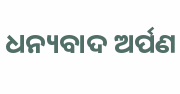ଧନ୍ୟବାଦ ଅର୍ପଣ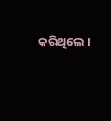କରିଥିଲେ ।